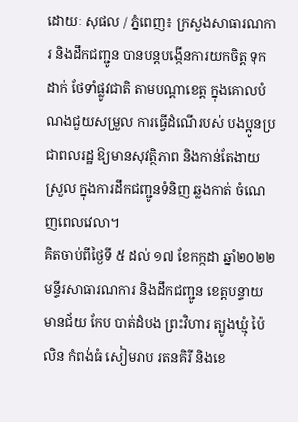ដោយៈ សុផល / ភ្នំពេញ៖ ក្រសួងសាធារណការ និងដឹកជញ្ជូន បានបន្តបង្កើនការយកចិត្ត ទុកដាក់ ថែទាំផ្លូវជាតិ តាមបណ្តាខេត្ត ក្នុងគោលបំណងជួយសម្រួល ការធ្វើដំណើរបស់ បងប្អូនប្រជាពលរដ្ឋ ឱ្យមានសុវត្ថិភាព និងកាន់តែងាយស្រួល ក្នុងការដឹកជញ្ជូនទំនិញ ឆ្លងកាត់ ចំណេញពេលវេលា។
គិតចាប់ពីថ្ងៃទី ៥ ដល់ ១៧ ខែកក្កដា ឆ្នាំ២០២២ មន្ទីរសាធារណការ និងដឹកជញ្ជូន ខេត្តបន្ទាយមានជ័យ កែប បាត់ដំបង ព្រះវិហារ ត្បូងឃ្មុំ ប៉ៃលិន កំពង់ធំ សៀមរាប រតនគិរី និងខេ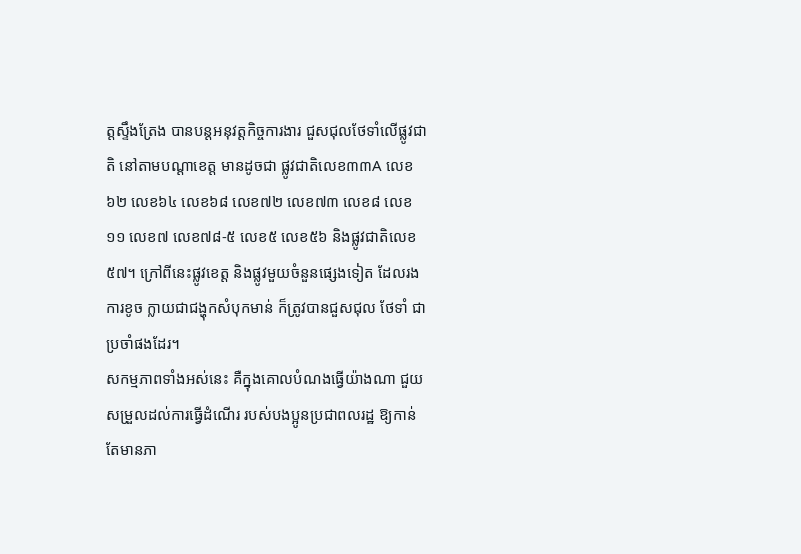ត្តស្ទឹងត្រែង បានបន្តអនុវត្តកិច្ចការងារ ជួសជុលថែទាំលើផ្លូវជាតិ នៅតាមបណ្ដាខេត្ត មានដូចជា ផ្លូវជាតិលេខ៣៣A លេខ៦២ លេខ៦៤ លេខ៦៨ លេខ៧២ លេខ៧៣ លេខ៨ លេខ១១ លេខ៧ លេខ៧៨-៥ លេខ៥ លេខ៥៦ និងផ្លូវជាតិលេខ៥៧។ ក្រៅពីនេះផ្លូវខេត្ត និងផ្លូវមួយចំនួនផ្សេងទៀត ដែលរងការខូច ក្លាយជាជង្ហុកសំបុកមាន់ ក៏ត្រូវបានជួសជុល ថែទាំ ជាប្រចាំផងដែរ។
សកម្មភាពទាំងអស់នេះ គឺក្នុងគោលបំណងធ្វើយ៉ាងណា ជួយសម្រួលដល់ការធ្វើដំណើរ របស់បងប្អូនប្រជាពលរដ្ឋ ឱ្យកាន់តែមានភា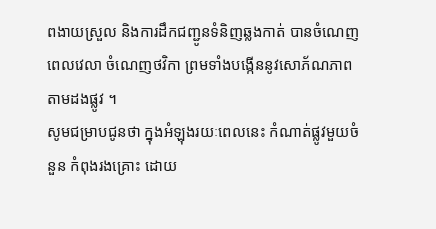ពងាយស្រួល និងការដឹកជញ្ជូនទំនិញឆ្លងកាត់ បានចំណេញពេលវេលា ចំណេញថវិកា ព្រមទាំងបង្កើននូវសោភ័ណភាព តាមដងផ្លូវ ។
សូមជម្រាបជូនថា ក្នុងអំឡុងរយៈពេលនេះ កំណាត់ផ្លូវមួយចំនួន កំពុងរងគ្រោះ ដោយ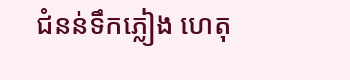ជំនន់ទឹកភ្លៀង ហេតុ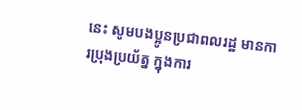នេះ សូមបងប្អូនប្រជាពលរដ្ឋ មានការប្រុងប្រយ័ត្ន ក្នុងការ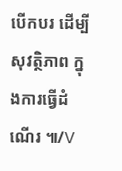បើកបរ ដើម្បីសុវត្ថិភាព ក្នុងការធ្វើដំណើរ ៕/V